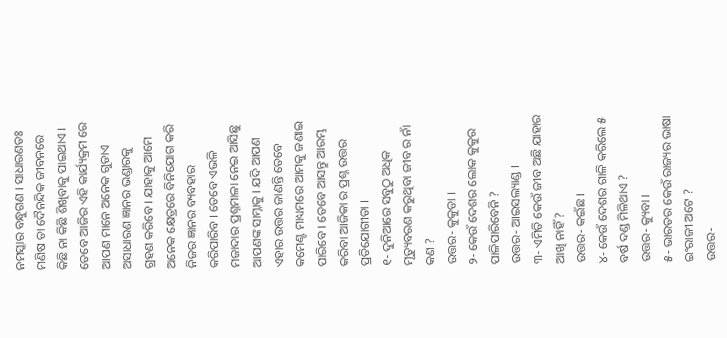ନମସ୍କାର ବନ୍ଧୁଗଣ । ସାଧାରଣତଃ ମଣିଷ ତା ଦୈନନ୍ଦିକ ଜୀବନରେ କିଛି ନା କିଛି ଶିଖିବାକୁ ପାଇଥାଏ । ତେବେ ଆଜିର ଏହି କାର୍ଯ୍ୟକ୍ରମ ରେ ଆପଣ ମାନେ ଅନେକ ଗୁଡାଏ ଅସାଧାରଣ ଜ୍ଞାନର ଭଣ୍ଡାରକୁ ଗ୍ରହଣ କରିବେ । ଯାହାକୁ ଆମେ ଅନେକ କ୍ଷେତ୍ରରେ ବିନିଯୋଗ କରି ନିଜର ଜ୍ଞାନର ବ୍ୟବହାର କରିପାରିବ । ତେବେ ଏଭଳି ମଜାଦାର ପ୍ରଶ୍ନମାଳା ନେଇ ଆସିଛୁ ଆପଣଙ୍କ ସାମ୍ନାକୁ । ଯଦି ଆପଣ ଏହାର ଉତ୍ତର ଜାଣନ୍ତି ତେବେ କମେଣ୍ଟ ମାଧ୍ୟମରେ ଆମକୁ ଜଣାଇ ପାରିବେ । ତେବେ ଆସନ୍ତୁ ଆରମ୍ଭ କରିବା ଆଜିକା ର ପ୍ରଶ୍ନ ଉତ୍ତର ପ୍ରତିଯୋଗୀତା ।
୧- ଦୁନିଆରେ ସବୁଠୁ ଅଧିକ ମୃତ୍ୟୁବରଣ କରୁଥିବା ଜୀବ ର ନାଁ କଣ ?
ଉତ୍ତର- କୁକୁଡା ।
୨- କେଉଁ ଦେଶର ଲୋକ କୁକୁର ପାଳିପାରିବେନି ?
ଉତ୍ତର- ଆଇସଲ୍ୟାଣ୍ଡ ।
୩- ଏମିତି କେଉଁ ଜୀବ ଅଛି ଯାହାର ଆଖି ନାହିଁ ?
ଉତ୍ତର- କଇଁଛ ।
୪- କେଉଁ ଦେଶର ଗାଳି କରିଲେ ୫ ବର୍ଷ ଦଣ୍ଡ ମିଳିଥାଏ ?
ଉତ୍ତର- କ୍ୟୁବା ।
୫- ଭାରତର କେଉଁ ରାଜ୍ୟର ଭାଷା ଇଂରାଜୀ ଅଟେ ?
ଉତ୍ତର-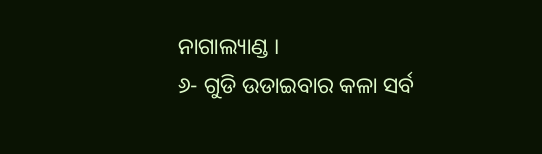ନାଗାଲ୍ୟାଣ୍ଡ ।
୬- ଗୁଡି ଉଡାଇବାର କଳା ସର୍ବ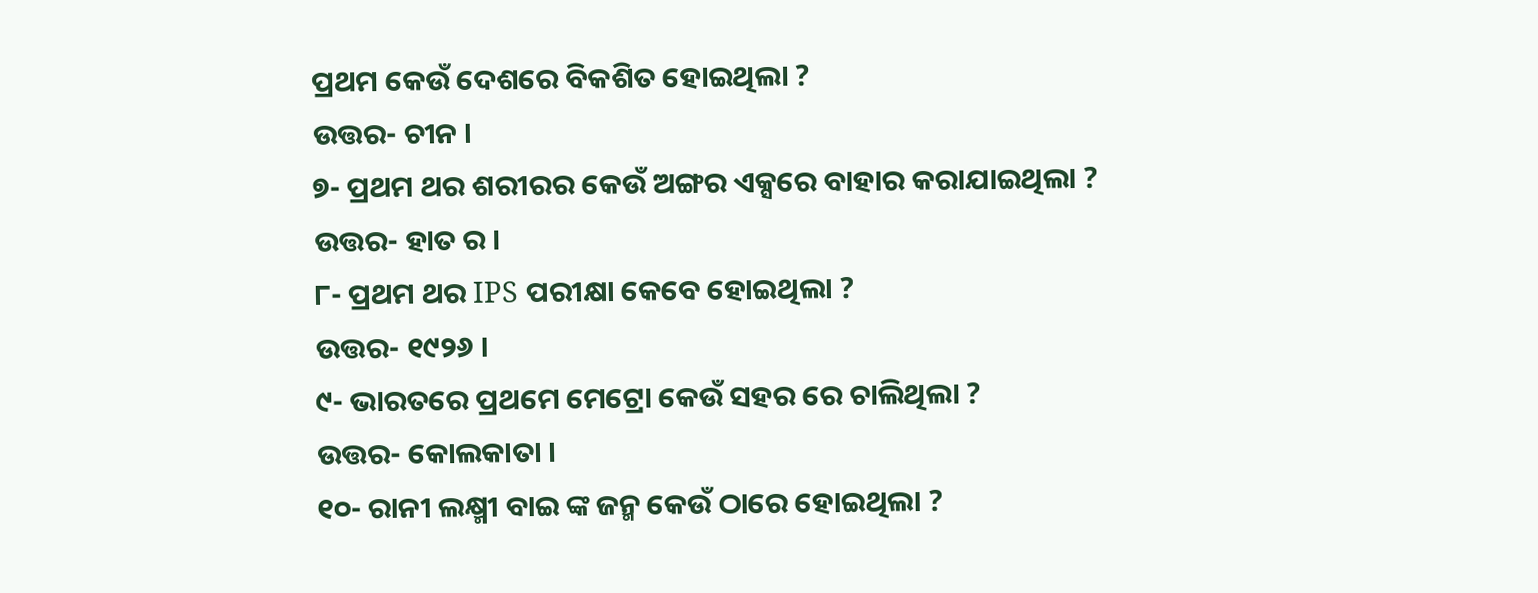ପ୍ରଥମ କେଉଁ ଦେଶରେ ବିକଶିତ ହୋଇଥିଲା ?
ଉତ୍ତର- ଚୀନ ।
୭- ପ୍ରଥମ ଥର ଶରୀରର କେଉଁ ଅଙ୍ଗର ଏକ୍ସରେ ବାହାର କରାଯାଇଥିଲା ?
ଉତ୍ତର- ହାତ ର ।
୮- ପ୍ରଥମ ଥର IPS ପରୀକ୍ଷା କେବେ ହୋଇଥିଲା ?
ଉତ୍ତର- ୧୯୨୬ ।
୯- ଭାରତରେ ପ୍ରଥମେ ମେଟ୍ରୋ କେଉଁ ସହର ରେ ଚାଲିଥିଲା ?
ଉତ୍ତର- କୋଲକାତା ।
୧୦- ରାନୀ ଲକ୍ଷ୍ମୀ ବାଇ ଙ୍କ ଜନ୍ମ କେଉଁ ଠାରେ ହୋଇଥିଲା ?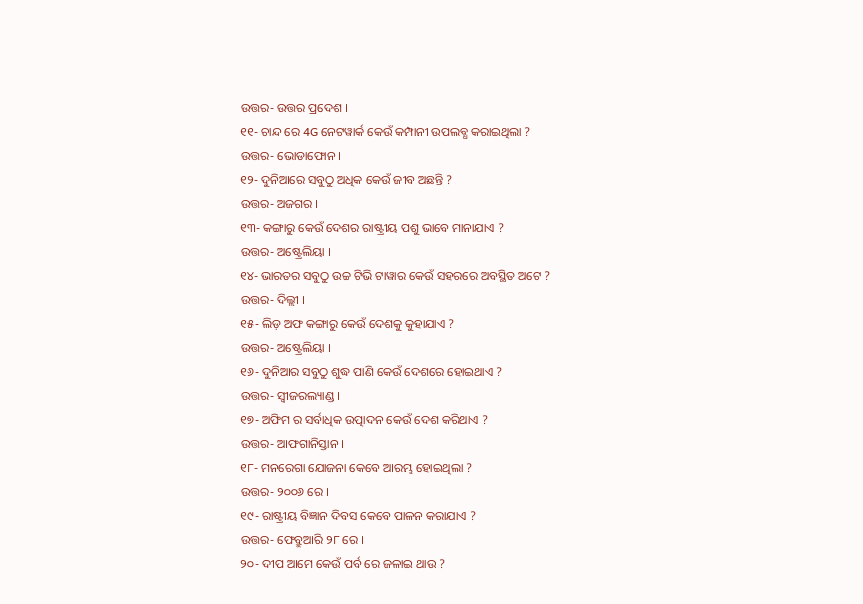ଉତ୍ତର- ଉତ୍ତର ପ୍ରଦେଶ ।
୧୧- ଚାନ୍ଦ ରେ 4G ନେଟୱାର୍କ କେଉଁ କମ୍ପାନୀ ଉପଲବ୍ଧ କରାଇଥିଲା ?
ଉତ୍ତର- ଭୋଡାଫୋନ ।
୧୨- ଦୁନିଆରେ ସବୁଠୁ ଅଧିକ କେଉଁ ଜୀବ ଅଛନ୍ତି ?
ଉତ୍ତର- ଅଜଗର ।
୧୩- କଙ୍ଗାରୁ କେଉଁ ଦେଶର ରାଷ୍ଟ୍ରୀୟ ପଶୁ ଭାବେ ମାନାଯାଏ ?
ଉତ୍ତର- ଅଷ୍ଟ୍ରେଲିୟା ।
୧୪- ଭାରତର ସବୁଠୁ ଉଚ୍ଚ ଟିଭି ଟାୱାର କେଉଁ ସହରରେ ଅବସ୍ଥିତ ଅଟେ ?
ଉତ୍ତର- ଦିଲ୍ଲୀ ।
୧୫- ଲିଡ଼ ଅଫ କଙ୍ଗାରୁ କେଉଁ ଦେଶକୁ କୁହାଯାଏ ?
ଉତ୍ତର- ଅଷ୍ଟ୍ରେଲିୟା ।
୧୬- ଦୁନିଆର ସବୁଠୁ ଶୁଦ୍ଧ ପାଣି କେଉଁ ଦେଶରେ ହୋଇଥାଏ ?
ଉତ୍ତର- ସ୍ବୀଜରଲ୍ୟାଣ୍ଡ ।
୧୭- ଅଫିମ ର ସର୍ବାଧିକ ଉତ୍ପାଦନ କେଉଁ ଦେଶ କରିଥାଏ ?
ଉତ୍ତର- ଆଫଗାନିସ୍ତାନ ।
୧୮- ମନରେଗା ଯୋଜନା କେବେ ଆରମ୍ଭ ହୋଇଥିଲା ?
ଉତ୍ତର- ୨୦୦୬ ରେ ।
୧୯- ରାଷ୍ଟ୍ରୀୟ ବିଜ୍ଞାନ ଦିବସ କେବେ ପାଳନ କରାଯାଏ ?
ଉତ୍ତର- ଫେବ୍ରୁଆରି ୨୮ ରେ ।
୨୦- ଦୀପ ଆମେ କେଉଁ ପର୍ବ ରେ ଜଳାଇ ଥାଉ ?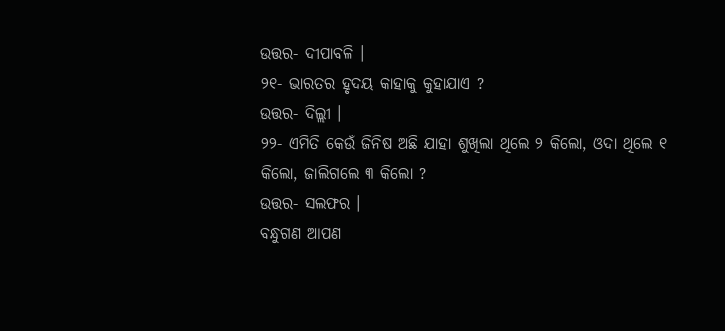ଉତ୍ତର- ଦୀପାବଳି ।
୨୧- ଭାରତର ହୃଦୟ କାହାକୁ କୁହାଯାଏ ?
ଉତ୍ତର- ଦିଲ୍ଲୀ ।
୨୨- ଏମିତି କେଉଁ ଜିନିଷ ଅଛି ଯାହା ଶୁଖିଲା ଥିଲେ ୨ କିଲୋ, ଓଦା ଥିଲେ ୧ କିଲୋ, ଜାଲିଗଲେ ୩ କିଲୋ ?
ଉତ୍ତର- ସଲଫର ।
ବନ୍ଧୁଗଣ ଆପଣ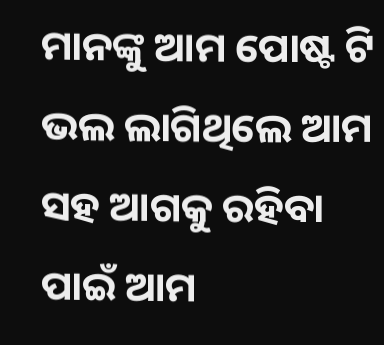ମାନଙ୍କୁ ଆମ ପୋଷ୍ଟ ଟି ଭଲ ଲାଗିଥିଲେ ଆମ ସହ ଆଗକୁ ରହିବା ପାଇଁ ଆମ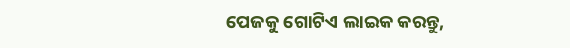ପେଜକୁ ଗୋଟିଏ ଲାଇକ କରନ୍ତୁ,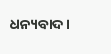ଧନ୍ୟବାଦ ।